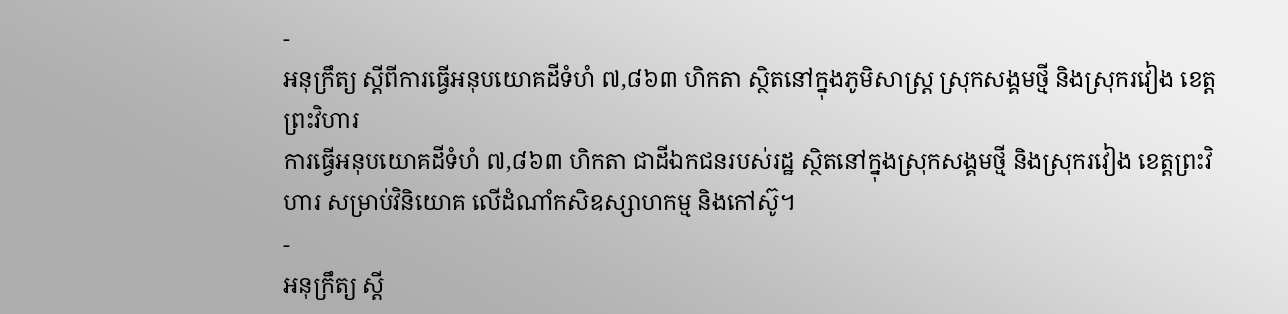-
អនុក្រឹត្យ ស្ដីពីការធ្វើអនុបយោគដីទំហំ ៧,៨៦៣ ហិកតា ស្ថិតនៅក្នុងភូមិសាស្រ្ត ស្រុកសង្គមថ្មី និងស្រុករវៀង ខេត្តព្រះវិហារ
ការធ្វើអនុបយោគដីទំហំ ៧,៨៦៣ ហិកតា ជាដីឯកជនរបស់រដ្ឋ ស្ថិតនៅក្នុងស្រុកសង្គមថ្មី និងស្រុករវៀង ខេត្តព្រះវិហារ សម្រាប់វិនិយោគ លើដំណាំកសិឧស្សាហកម្ម និងកៅស៊ូ។
-
អនុក្រឹត្យ ស្ដី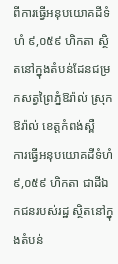ពីការធ្វើអនុបយោគដីទំហំ ៩,០៥៩ ហិកតា ស្ថិតនៅក្នុងតំបន់ដែនជម្រកសត្វព្រៃភ្នំឱរ៉ាល់ ស្រុកឱរ៉ាល់ ខេត្តកំពង់ស្ពឺ
ការធ្វើអនុបយោគដីទំហំ ៩,០៥៩ ហិកតា ជាដីឯកជនរបស់រដ្ឋ ស្ថិតនៅក្នុងតំបន់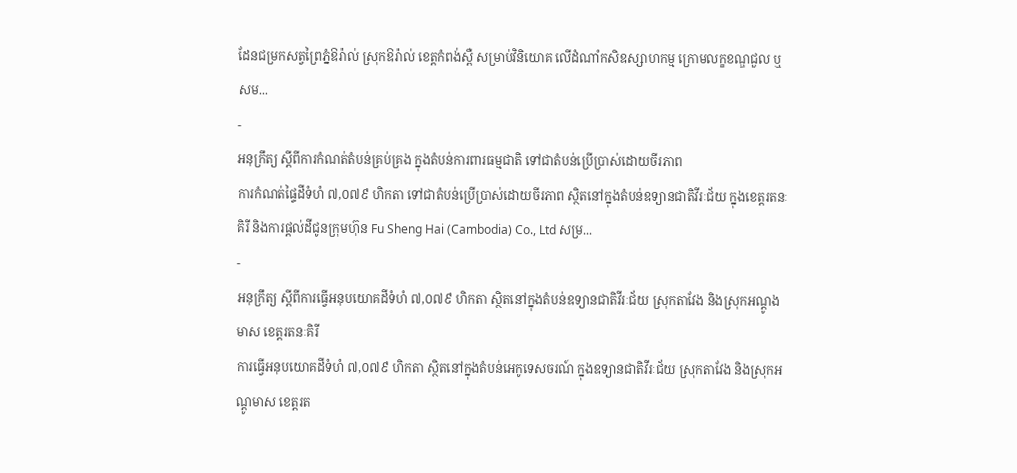ដែនជម្រកសត្វព្រៃភ្នំឱរ៉ាល់ ស្រុកឱរ៉ាល់ ខេត្តកំពង់ស្ពឺ សម្រាប់វិនិយោគ លើដំណាំកសិឧស្សាហកម្ម ក្រោមលក្ខខណ្ឌជួល ឬសម...
-
អនុក្រឹត្យ ស្ដីពីការកំណត់តំបន់គ្រប់គ្រង ក្នុងតំបន់ការពារធម្មជាតិ ទៅជាតំបន់ប្រើប្រាស់ដោយចីរភាព
ការកំណត់ផ្ទៃដីទំហំ ៧,០៧៩ ហិកតា ទៅជាតំបន់ប្រើប្រាស់ដោយចីរភាព ស្ថិតនៅក្នុងតំបន់ឧទ្យានជាតិវីរៈជ័យ ក្នុងខេត្តរតនៈគិរី និងការផ្ដល់ដីជូនក្រុមហ៊ុន Fu Sheng Hai (Cambodia) Co., Ltd សម្រ...
-
អនុក្រឹត្យ ស្ដីពីការធ្វើអនុបយោគដីទំហំ ៧,០៧៩ ហិកតា ស្ថិតនៅក្នុងតំបន់ឧទ្យានជាតិវីរៈជ័យ ស្រុកតាវែង និងស្រុកអណ្ដូងមាស ខេត្តរតនៈគិរី
ការធ្វើអនុបយោគដីទំហំ ៧,០៧៩ ហិកតា ស្ថិតនៅក្នុងតំបន់អេកូទេសចរណ៍ ក្នុងឧទ្យានជាតិវីរៈជ័យ ស្រុកតាវែង និងស្រុកអណ្ដូមាស ខេត្តរត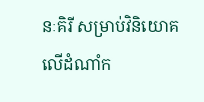នៈគិរី សម្រាប់វិនិយោគ លើដំណាំក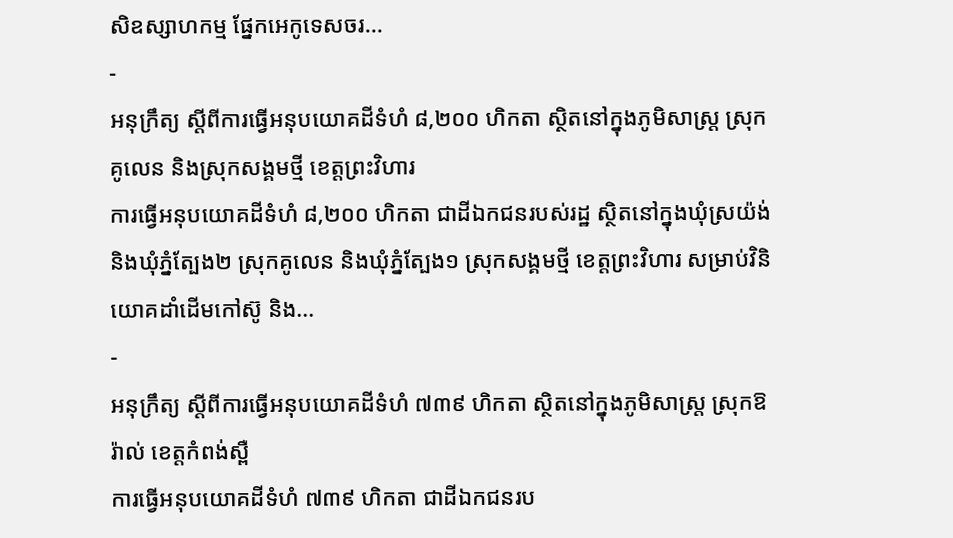សិឧស្សាហកម្ម ផ្នែកអេកូទេសចរ...
-
អនុក្រឹត្យ ស្ដីពីការធ្វើអនុបយោគដីទំហំ ៨,២០០ ហិកតា ស្ថិតនៅក្នុងភូមិសាស្រ្ត ស្រុកគូលេន និងស្រុកសង្គមថ្មី ខេត្តព្រះវិហារ
ការធ្វើអនុបយោគដីទំហំ ៨,២០០ ហិកតា ជាដីឯកជនរបស់រដ្ឋ ស្ថិតនៅក្នុងឃុំស្រយ៉ង់ និងឃុំភ្នំត្បែង២ ស្រុកគូលេន និងឃុំភ្នំត្បែង១ ស្រុកសង្គមថ្មី ខេត្តព្រះវិហារ សម្រាប់វិនិយោគដាំដើមកៅស៊ូ និង...
-
អនុក្រឹត្យ ស្ដីពីការធ្វើអនុបយោគដីទំហំ ៧៣៩ ហិកតា ស្ថិតនៅក្នុងភូមិសាស្រ្ត ស្រុកឱរ៉ាល់ ខេត្តកំពង់ស្ពឺ
ការធ្វើអនុបយោគដីទំហំ ៧៣៩ ហិកតា ជាដីឯកជនរប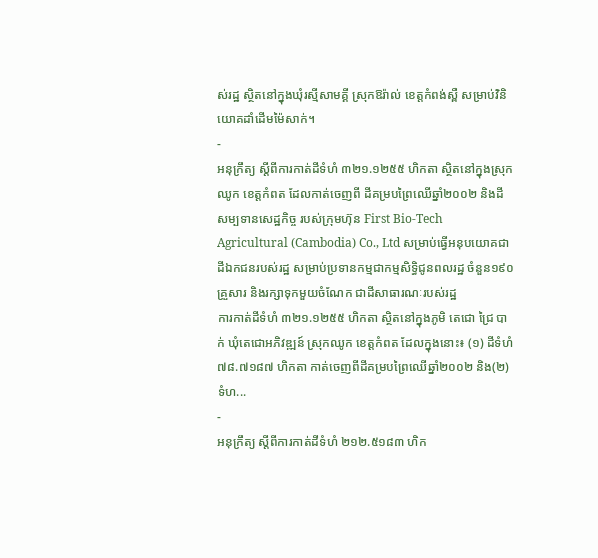ស់រដ្ឋ ស្ថិតនៅក្នុងឃុំរស្មីសាមគ្គី ស្រុកឱរ៉ាល់ ខេត្តកំពង់ស្ពឺ សម្រាប់វិនិយោគដាំដើមម៉ៃសាក់។
-
អនុក្រឹត្យ ស្ដីពីការកាត់ដីទំហំ ៣២១.១២៥៥ ហិកតា ស្ថិតនៅក្នុងស្រុកឈូក ខេត្តកំពត ដែលកាត់ចេញពី ដីគម្របព្រៃឈើឆ្នាំ២០០២ និងដីសម្បទានសេដ្ឋកិច្ច របស់ក្រុមហ៊ុន First Bio-Tech Agricultural (Cambodia) Co., Ltd សម្រាប់ធ្វើអនុបយោគជាដីឯកជនរបស់រដ្ឋ សម្រាប់ប្រទានកម្មជាកម្មសិទ្ធិជូនពលរដ្ឋ ចំនួន១៩០គ្រួសារ និងរក្សាទុកមួយចំណែក ជាដីសាធារណៈរបស់រដ្ឋ
ការកាត់ដីទំហំ ៣២១.១២៥៥ ហិកតា ស្ថិតនៅក្នុងភូមិ តេជោ ជ្រៃ បាក់ ឃុំតេជោអភិវឌ្ឍន៍ ស្រុកឈូក ខេត្តកំពត ដែលក្នុងនោះ៖ (១) ដីទំហំ ៧៨.៧១៨៧ ហិកតា កាត់ចេញពីដីគម្របព្រៃឈើឆ្នាំ២០០២ និង(២) ទំហ...
-
អនុក្រឹត្យ ស្ដីពីការកាត់ដីទំហំ ២១២.៥១៨៣ ហិក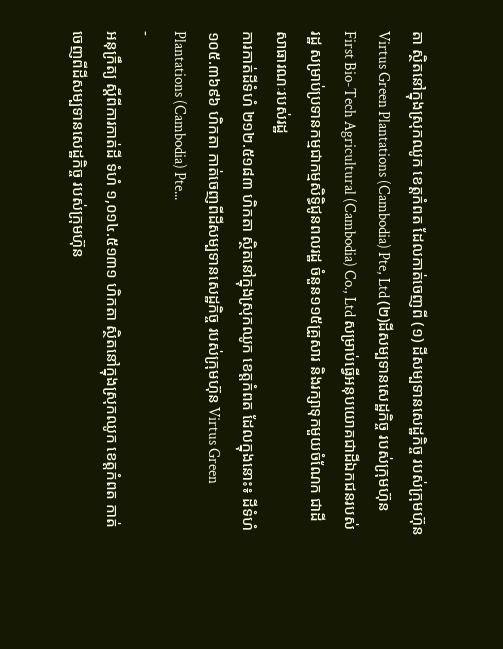តា ស្ថិតនៅក្នុងស្រុកឈូក ខេត្តកំពត ដែលកាត់ចេញពី (១) ដីសម្បទានសេដ្ឋកិច្ច របស់ក្រុមហ៊ុន Virtus Green Plantations (Cambodia) Pte, Ltd (២)ដីសម្បទានសេដ្ឋកិច្ច របស់ក្រុមហ៊ុន First Bio-Tech Agricultural (Cambodia) Co., Ltd សម្រាប់ធ្វើអនុបយោគជាដីឯកជនរបស់រដ្ឋ សម្រាប់ប្រទានកម្មជាកម្មសិទ្ធិជូនពលរដ្ឋ ចំនួន១១៥គ្រួសារ និងរក្សាទុកមួយចំណែក ជាដីសាធារណៈរបស់រដ្ឋ
ការកាត់ដីទំហំ ២១២.៥១៨៣ ហិកតា ស្ថិតនៅក្នុងស្រុកឈូក ខេត្តកំពត ដែលក្នុងនោះ៖ ដីទំហំ ១០៥.៣៦៩៦ ហិកតា កាត់ចេញពីដីសម្បទានសេដ្ឋកិច្ច របស់ក្រុមហ៊ុន Virtus Green Plantations (Cambodia) Pte...
-
អនុក្រឹត្យ ស្ដីពីការកាត់ដី ទំហំ ១,០១៤.៥១៣១ ហិកតា ស្ថិតនៅក្នុងស្រុកឈូក ខេត្តកំពត កាត់ចេញពីដីសម្បទានសេដ្ឋកិច្ច របស់ក្រុមហ៊ុន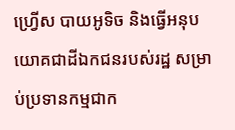ហ្រ្វើស បាយអូទិច និងធ្វើអនុបយោគជាដីឯកជនរបស់រដ្ឋ សម្រាប់ប្រទានកម្មជាក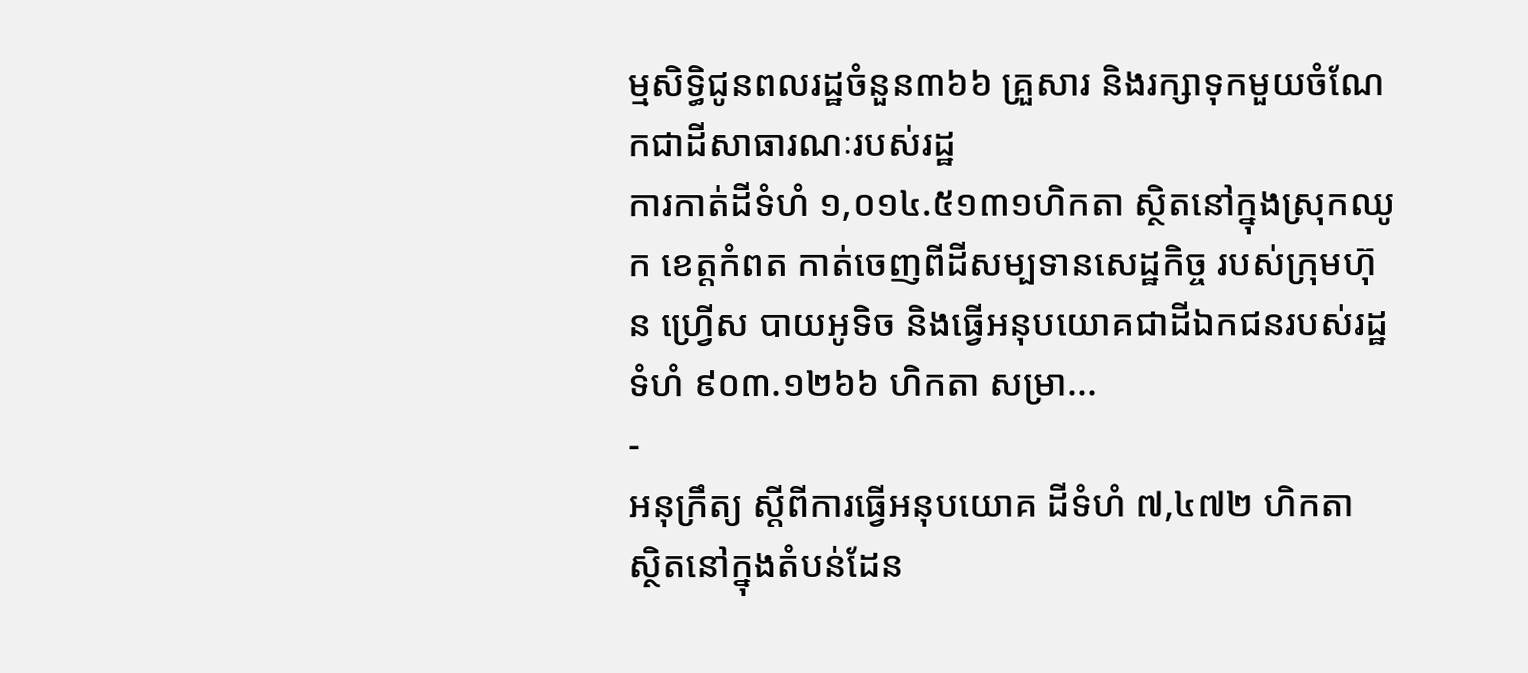ម្មសិទ្ធិជូនពលរដ្ឋចំនួន៣៦៦ គ្រួសារ និងរក្សាទុកមួយចំណែកជាដីសាធារណៈរបស់រដ្ឋ
ការកាត់ដីទំហំ ១,០១៤.៥១៣១ហិកតា ស្ថិតនៅក្នុងស្រុកឈូក ខេត្តកំពត កាត់ចេញពីដីសម្បទានសេដ្ឋកិច្ច របស់ក្រុមហ៊ុន ហ្រ្វើស បាយអូទិច និងធ្វើអនុបយោគជាដីឯកជនរបស់រដ្ឋ ទំហំ ៩០៣.១២៦៦ ហិកតា សម្រា...
-
អនុក្រឹត្យ ស្ដីពីការធ្វើអនុបយោគ ដីទំហំ ៧,៤៧២ ហិកតា ស្ថិតនៅក្នុងតំបន់ដែន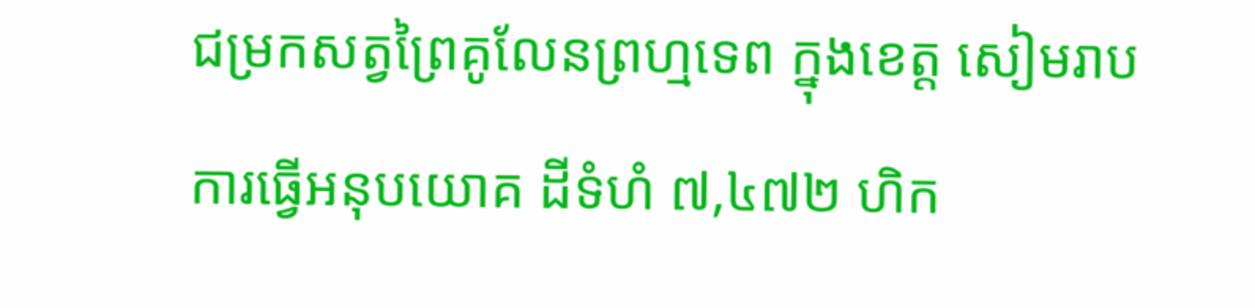ជម្រកសត្វព្រៃគូលែនព្រហ្មទេព ក្នុងខេត្ត សៀមរាប
ការធ្វើអនុបយោគ ដីទំហំ ៧,៤៧២ ហិក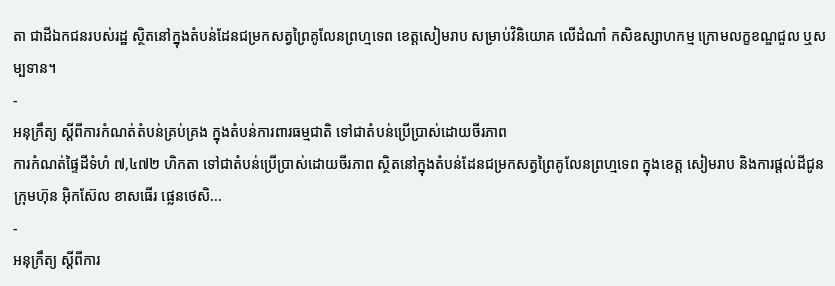តា ជាដីឯកជនរបស់រដ្ឋ ស្ថិតនៅក្នុងតំបន់ដែនជម្រកសត្វព្រៃគូលែនព្រហ្មទេព ខេត្តសៀមរាប សម្រាប់វិនិយោគ លើដំណាំ កសិឧស្សាហកម្ម ក្រោមលក្ខខណ្ឌជួល ឬសម្បទាន។
-
អនុក្រឹត្យ ស្ដីពីការកំណត់តំបន់គ្រប់គ្រង ក្នុងតំបន់ការពារធម្មជាតិ ទៅជាតំបន់ប្រើប្រាស់ដោយចីរភាព
ការកំណត់ផ្ទៃដីទំហំ ៧,៤៧២ ហិកតា ទៅជាតំបន់ប្រើប្រាស់ដោយចីរភាព ស្ថិតនៅក្នុងតំបន់ដែនជម្រកសត្វព្រៃគូលែនព្រហ្មទេព ក្នុងខេត្ត សៀមរាប និងការផ្ដល់ដីជូនក្រុមហ៊ុន អ៊ិកស៊ែល ខាសធើរ ផ្លេនថេសិ...
-
អនុក្រឹត្យ ស្ដីពីការ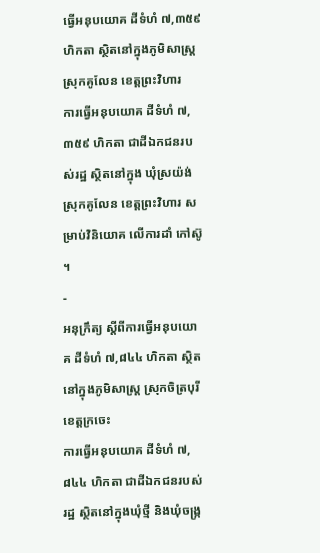ធ្វើអនុបយោគ ដីទំហំ ៧,៣៥៩ ហិកតា ស្ថិតនៅក្នុងភូមិសាស្រ្ត ស្រុកគូលែន ខេត្តព្រះវិហារ
ការធ្វើអនុបយោគ ដីទំហំ ៧,៣៥៩ ហិកតា ជាដីឯកជនរបស់រដ្ឋ ស្ថិតនៅក្នុង ឃុំស្រយ៉ង់ ស្រុកគូលែន ខេត្តព្រះវិហារ សម្រាប់វិនិយោគ លើការដាំ កៅស៊ូ ។
-
អនុក្រឹត្យ ស្ដីពីការធ្វើអនុបយោគ ដីទំហំ ៧,៨៤៤ ហិកតា ស្ថិតនៅក្នុងភូមិសាស្រ្ត ស្រុកចិត្របុរី ខេត្តក្រចេះ
ការធ្វើអនុបយោគ ដីទំហំ ៧,៨៤៤ ហិកតា ជាដីឯកជនរបស់រដ្ឋ ស្ថិតនៅក្នុងឃុំថ្មី និងឃុំចង្រ្ក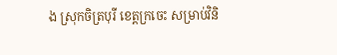ង ស្រុកចិត្របុរី ខេត្តក្រចេះ សម្រាប់វិនិ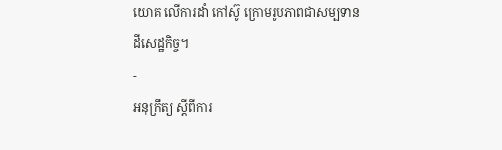យោគ លើការដាំ កៅស៊ូ ក្រោមរូបភាពជាសម្បទានដីសេដ្ឋកិច្ច។
-
អនុក្រឹត្យ ស្ដីពីការ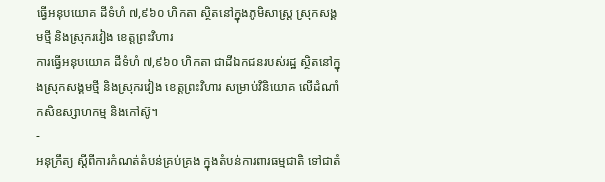ធ្វើអនុបយោគ ដីទំហំ ៧,៩៦០ ហិកតា ស្ថិតនៅក្នុងភូមិសាស្រ្ត ស្រុកសង្គមថ្មី និងស្រុករវៀង ខេត្តព្រះវិហារ
ការធ្វើអនុបយោគ ដីទំហំ ៧,៩៦០ ហិកតា ជាដីឯកជនរបស់រដ្ឋ ស្ថិតនៅក្នុងស្រុកសង្គមថ្មី និងស្រុករវៀង ខេត្តព្រះវិហារ សម្រាប់វិនិយោគ លើដំណាំកសិឧស្សាហកម្ម និងកៅស៊ូ។
-
អនុក្រឹត្យ ស្ដីពីការកំណត់តំបន់គ្រប់គ្រង ក្នុងតំបន់ការពារធម្មជាតិ ទៅជាតំ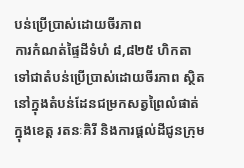បន់ប្រើប្រាស់ដោយចីរភាព
ការកំណត់ផ្ទៃដីទំហំ ៨,៨២៥ ហិកតា ទៅជាតំបន់ប្រើប្រាស់ដោយចីរភាព ស្ថិតនៅក្នុងតំបន់ដែនជម្រកសត្វព្រៃលំផាត់ ក្នុងខេត្ត រតនៈគិរី និងការផ្ដល់ដីជូនក្រុម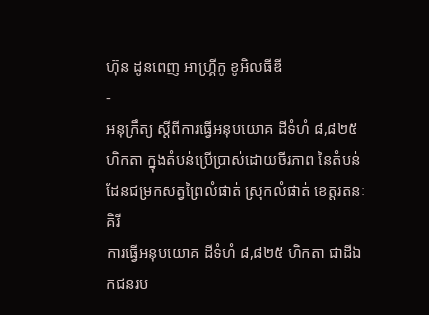ហ៊ុន ដូនពេញ អាហ្រ្គីកូ ខូអិលធីឌី
-
អនុក្រឹត្យ ស្ដីពីការធ្វើអនុបយោគ ដីទំហំ ៨,៨២៥ ហិកតា ក្នុងតំបន់ប្រើប្រាស់ដោយចីរភាព នៃតំបន់ដែនជម្រកសត្វព្រៃលំផាត់ ស្រុកលំផាត់ ខេត្តរតនៈគិរី
ការធ្វើអនុបយោគ ដីទំហំ ៨,៨២៥ ហិកតា ជាដីឯកជនរប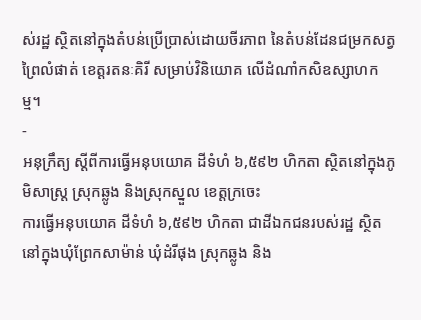ស់រដ្ឋ ស្ថិតនៅក្នុងតំបន់ប្រើប្រាស់ដោយចីរភាព នៃតំបន់ដែនជម្រកសត្វព្រៃលំផាត់ ខេត្តរតនៈគិរី សម្រាប់វិនិយោគ លើដំណាំកសិឧស្សាហកម្ម។
-
អនុក្រឹត្យ ស្ដីពីការធ្វើអនុបយោគ ដីទំហំ ៦,៥៩២ ហិកតា ស្ថិតនៅក្នុងភូមិសាស្រ្ត ស្រុកឆ្លូង និងស្រុកស្នួល ខេត្តក្រចេះ
ការធ្វើអនុបយោគ ដីទំហំ ៦,៥៩២ ហិកតា ជាដីឯកជនរបស់រដ្ឋ ស្ថិតនៅក្នុងឃុំព្រែកសាម៉ាន់ ឃុំដំរីផុង ស្រុកឆ្លូង និង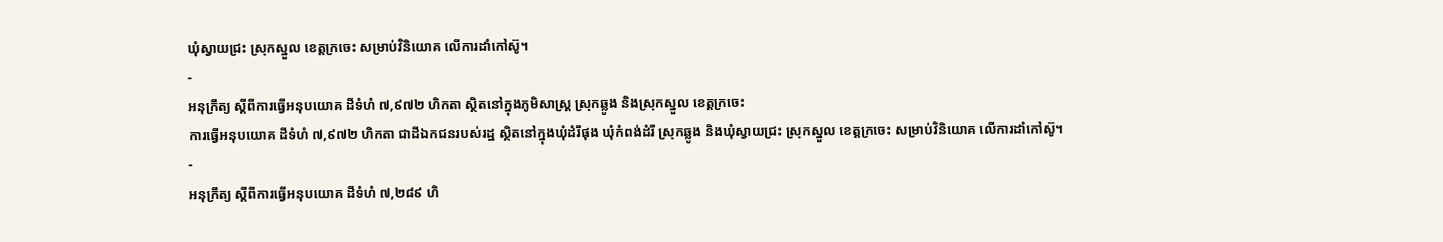ឃុំស្វាយជ្រះ ស្រុកស្នួល ខេត្តក្រចេះ សម្រាប់វិនិយោគ លើការដាំកៅស៊ូ។
-
អនុក្រឹត្យ ស្ដីពីការធ្វើអនុបយោគ ដីទំហំ ៧,៩៧២ ហិកតា ស្ថិតនៅក្នុងភូមិសាស្រ្ត ស្រុកឆ្លូង និងស្រុកស្នួល ខេត្តក្រចេះ
ការធ្វើអនុបយោគ ដីទំហំ ៧,៩៧២ ហិកតា ជាដីឯកជនរបស់រដ្ឋ ស្ថិតនៅក្នុងឃុំដំរីផុង ឃុំកំពង់ដំរី ស្រុកឆ្លូង និងឃុំស្វាយជ្រះ ស្រុកស្នួល ខេត្តក្រចេះ សម្រាប់វិនិយោគ លើការដាំកៅស៊ូ។
-
អនុក្រឹត្យ ស្ដីពីការធ្វើអនុបយោគ ដីទំហំ ៧,២៨៩ ហិ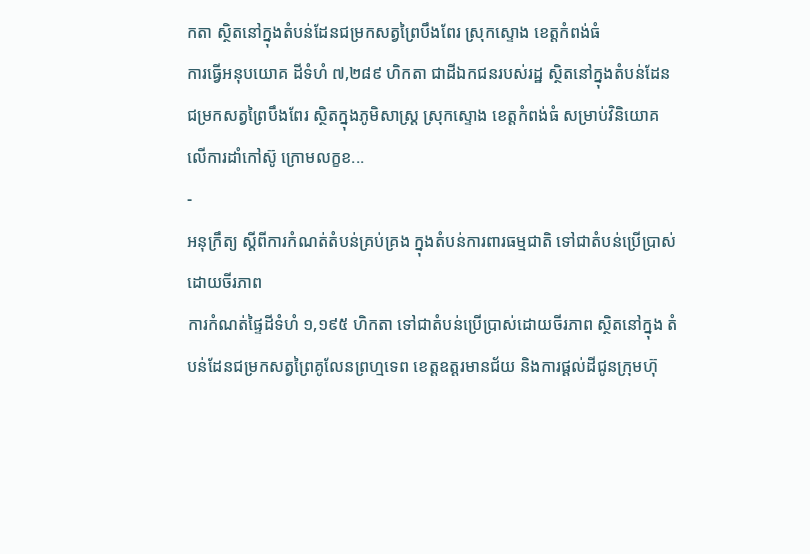កតា ស្ថិតនៅក្នុងតំបន់ដែនជម្រកសត្វព្រៃបឹងពែរ ស្រុកស្ទោង ខេត្តកំពង់ធំ
ការធ្វើអនុបយោគ ដីទំហំ ៧,២៨៩ ហិកតា ជាដីឯកជនរបស់រដ្ឋ ស្ថិតនៅក្នុងតំបន់ដែនជម្រកសត្វព្រៃបឹងពែរ ស្ថិតក្នុងភូមិសាស្រ្ត ស្រុកស្ទោង ខេត្តកំពង់ធំ សម្រាប់វិនិយោគ លើការដាំកៅស៊ូ ក្រោមលក្ខខ...
-
អនុក្រឹត្យ ស្ដីពីការកំណត់តំបន់គ្រប់គ្រង ក្នុងតំបន់ការពារធម្មជាតិ ទៅជាតំបន់ប្រើប្រាស់ដោយចីរភាព
ការកំណត់ផ្ទៃដីទំហំ ១,១៩៥ ហិកតា ទៅជាតំបន់ប្រើប្រាស់ដោយចីរភាព ស្ថិតនៅក្នុង តំបន់ដែនជម្រកសត្វព្រៃគូលែនព្រហ្មទេព ខេត្តឧត្ដរមានជ័យ និងការផ្ដល់ដីជូនក្រុមហ៊ុ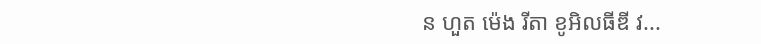ន ហួត ម៉េង រីតា ខូអិលធីឌី វ...